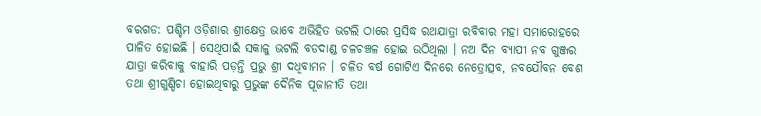ବରଗଡ: ପଶ୍ଚିମ ଓଡ଼ିଶାର ଶ୍ରୀକ୍ଷେତ୍ର ଭାବେ ଅଭିହିତ ଭଟଲି ଠାରେ ପ୍ରସିଦ୍ଧ ରଥଯାତ୍ରା ରବିବାର ମହା ସମାରୋହରେ ପାଳିତ ହୋଇଛି । ସେଥିପାଇଁ ସକାଳୁ ଭଟଲି ବଡଦାଣ୍ଡ ଚଳଚଞ୍ଚଳ ହୋଇ ଉଠିଥିଲା । ନଅ ଦିନ ବ୍ୟାପୀ ନବ ଗୁଞ୍ଜର ଯାତ୍ରା କରିବାକୁ ବାହାରି ପଡ଼ନ୍ତି ପ୍ରଭୁ ଶ୍ରୀ ଦଧିବାମନ । ଚଳିତ ବର୍ଷ ଗୋଟିଏ ଦିନରେ ନେତ୍ରୋତ୍ସବ, ନବଯୌବନ ବେଶ ତଥା ଶ୍ରୀଗୁଣ୍ଡିଚା ହୋଇଥିବାରୁ ପ୍ରଭୁଙ୍କ ଦୈନିକ ପୂଜାନୀତି ତଥା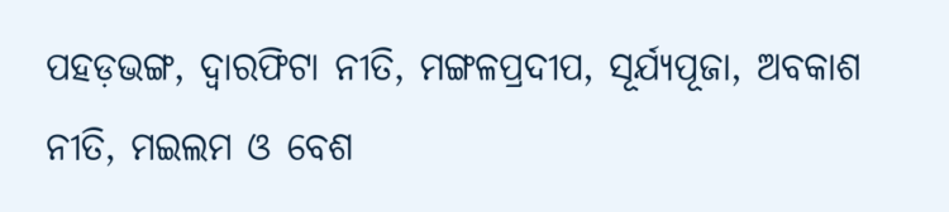ପହଡ଼ଭଙ୍ଗ, ଦ୍ୱାରଫିଟା ନୀତି, ମଙ୍ଗଳପ୍ରଦୀପ, ସୂର୍ଯ୍ୟପୂଜା, ଅବକାଶ ନୀତି, ମଇଲମ ଓ ବେଶ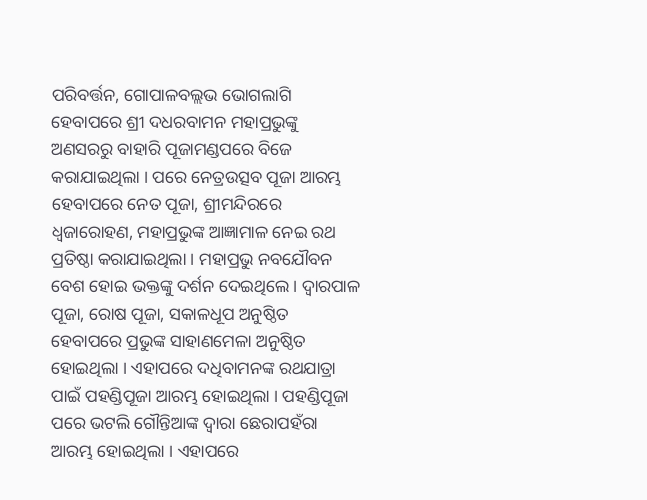ପରିବର୍ତ୍ତନ, ଗୋପାଳବଲ୍ଲଭ ଭୋଗଲାଗି ହେବାପରେ ଶ୍ରୀ ଦଧରବାମନ ମହାପ୍ରଭୁଙ୍କୁ ଅଣସରରୁ ବାହାରି ପୂଜାମଣ୍ଡପରେ ବିଜେ କରାଯାଇଥିଲା । ପରେ ନେତ୍ରଉତ୍ସବ ପୂଜା ଆରମ୍ଭ ହେବାପରେ ନେତ ପୂଜା, ଶ୍ରୀମନ୍ଦିରରେ ଧ୍ୱଜାରୋହଣ, ମହାପ୍ରଭୁଙ୍କ ଆଜ୍ଞାମାଳ ନେଇ ରଥ ପ୍ରତିଷ୍ଠା କରାଯାଇଥିଲା । ମହାପ୍ରଭୁ ନବଯୌବନ ବେଶ ହୋଇ ଭକ୍ତଙ୍କୁ ଦର୍ଶନ ଦେଇଥିଲେ । ଦ୍ୱାରପାଳ ପୂଜା, ରୋଷ ପୂଜା, ସକାଳଧୂପ ଅନୁଷ୍ଠିତ ହେବାପରେ ପ୍ରଭୁଙ୍କ ସାହାଣମେଳା ଅନୁଷ୍ଠିତ ହୋଇଥିଲା । ଏହାପରେ ଦଧିବାମନଙ୍କ ରଥଯାତ୍ରା ପାଇଁ ପହଣ୍ଡିପୂଜା ଆରମ୍ଭ ହୋଇଥିଲା । ପହଣ୍ଡିପୂଜା ପରେ ଭଟଲି ଗୌନ୍ତିଆଙ୍କ ଦ୍ୱାରା ଛେରାପହଁରା ଆରମ୍ଭ ହୋଇଥିଲା । ଏହାପରେ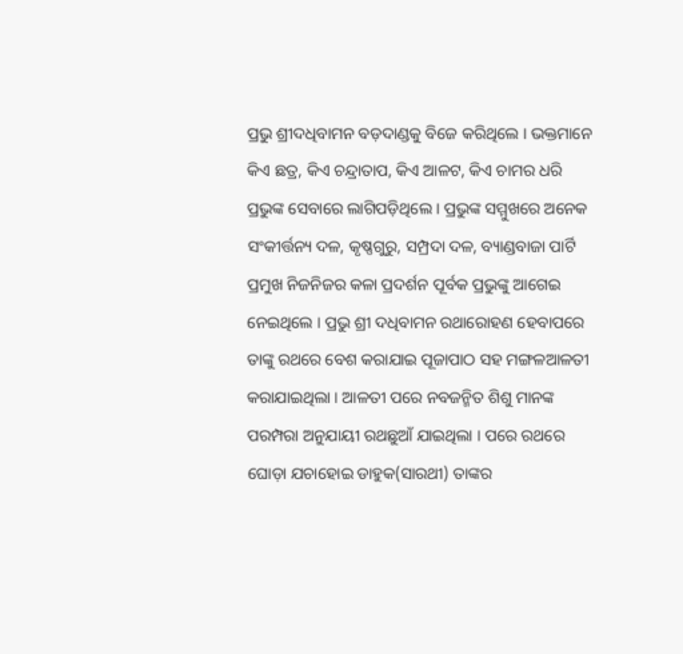ପ୍ରଭୁ ଶ୍ରୀଦଧିବାମନ ବଡ଼ଦାଣ୍ଡକୁ ବିଜେ କରିଥିଲେ । ଭକ୍ତମାନେ କିଏ ଛତ୍ର, କିଏ ଚନ୍ଦ୍ରାତାପ, କିଏ ଆଳଟ, କିଏ ଚାମର ଧରି ପ୍ରଭୁଙ୍କ ସେବାରେ ଲାଗିପଡ଼ିଥିଲେ । ପ୍ରଭୁଙ୍କ ସମ୍ମୁଖରେ ଅନେକ ସଂକୀର୍ତ୍ତନ୍ୟ ଦଳ, କୃଷ୍ଣଗୁରୁ, ସମ୍ପ୍ରଦା ଦଳ, ବ୍ୟାଣ୍ଡବାଜା ପାର୍ଟି ପ୍ରମୁଖ ନିଜନିଜର କଳା ପ୍ରଦର୍ଶନ ପୂର୍ବକ ପ୍ରଭୁଙ୍କୁ ଆଗେଇ ନେଇଥିଲେ । ପ୍ରଭୁ ଶ୍ରୀ ଦଧିବାମନ ରଥାରୋହଣ ହେବାପରେ ତାଙ୍କୁ ରଥରେ ବେଶ କରାଯାଇ ପୂଜାପାଠ ସହ ମଙ୍ଗଳଆଳତୀ କରାଯାଇଥିଲା । ଆଳତୀ ପରେ ନବଜନ୍ମିତ ଶିଶୁ ମାନଙ୍କ ପରମ୍ପରା ଅନୁଯାୟୀ ରଥଛୁଆଁ ଯାଇଥିଲା । ପରେ ରଥରେ ଘୋଡ଼ା ଯଚାହୋଇ ଡାହୁକ(ସାରଥୀ) ତାଙ୍କର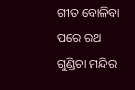ଗୀତ ବୋଳିବା ପରେ ରଥ ଗୁଣ୍ଡିଚା ମନ୍ଦିର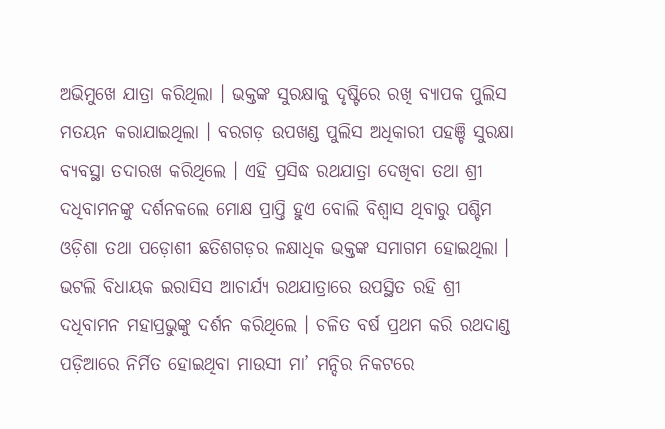ଅଭିମୁଖେ ଯାତ୍ରା କରିଥିଲା । ଭକ୍ତଙ୍କ ସୁରକ୍ଷାକୁ ଦୃଷ୍ଟିରେ ରଖି ବ୍ୟାପକ ପୁଲିସ ମତୟନ କରାଯାଇଥିଲା । ବରଗଡ଼ ଉପଖଣ୍ଡ ପୁଲିସ ଅଧିକାରୀ ପହଞ୍ଚି ସୁରକ୍ଷା ବ୍ୟବସ୍ଥା ତଦାରଖ କରିଥିଲେ । ଏହି ପ୍ରସିଦ୍ଧ ରଥଯାତ୍ରା ଦେଖିବା ତଥା ଶ୍ରୀ ଦଧିବାମନଙ୍କୁ ଦର୍ଶନକଲେ ମୋକ୍ଷ ପ୍ରାପ୍ତି ହୁଏ ବୋଲି ବିଶ୍ୱାସ ଥିବାରୁ ପଶ୍ଚିମ ଓଡ଼ିଶା ତଥା ପଡ଼ୋଶୀ ଛତିଶଗଡ଼ର ଳକ୍ଷାଧିକ ଭକ୍ତଙ୍କ ସମାଗମ ହୋଇଥିଲା । ଭଟଲି ବିଧାୟକ ଇରାସିସ ଆଚାର୍ଯ୍ୟ ରଥଯାତ୍ରାରେ ଉପସ୍ଥିତ ରହି ଶ୍ରୀ ଦଧିବାମନ ମହାପ୍ରଭୁଙ୍କୁ ଦର୍ଶନ କରିଥିଲେ । ଚଳିତ ବର୍ଷ ପ୍ରଥମ କରି ରଥଦାଣ୍ଡ ପଡ଼ିଆରେ ନିର୍ମିତ ହୋଇଥିବା ମାଉସୀ ମା’ ମନ୍ଦିର ନିକଟରେ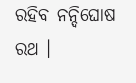ରହିବ ନନ୍ଦିଘୋଷ ରଥ ।